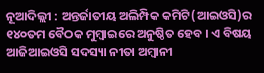ନୂଆଦିଲ୍ଲୀ : ଅନ୍ତର୍ଜାତୀୟ ଅଲିମ୍ପିକ କମିଟି(ଆଇଓସି)ର ୧୪୦ତମ ବୈଠକ ମୁମ୍ବାଇରେ ଅନୁଷ୍ଠିତ ହେବ । ଏ ବିଷୟ ଆଜିଆଇଓସି ସଦସ୍ୟା ନୀତା ଅମ୍ବାନୀ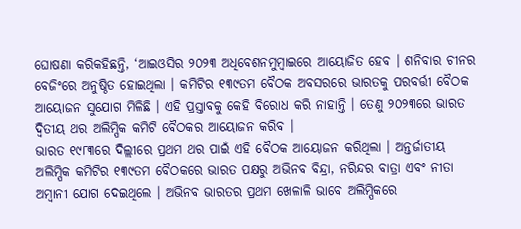ଘୋଷଣା କରିକହିଛନ୍ତି, ‘ଆଇଓସିର ୨୦୨୩ ଅଧିବେଶନମୁମ୍ବାଇରେ ଆୟୋଜିତ ହେବ । ଶନିବାର ଚୀନର ବେଜିଂରେ ଅନୁଷ୍ଠିତ ହୋଇଥିଲା । କମିଟିର ୧୩୯ତମ ବୈଠକ ଅବସରରେ ଭାରତକୁ ପରବର୍ତ୍ତୀ ବୈଠକ ଆୟୋଜନ ସୁଯୋଗ ମିଳିଛି । ଏହି ପ୍ରସ୍ତାବକୁ କେହି ବିରୋଧ କରି ନାହାନ୍ତି । ତେଣୁ ୨୦୨୩ରେ ଭାରତ ଦ୍ୱିତୀୟ ଥର ଅଲିମ୍ପିକ କମିଟି ବୈଠକର ଆୟୋଜନ କରିବ ।
ଭାରତ ୧୯୮୩ରେ ଦିଲ୍ଲୀରେ ପ୍ରଥମ ଥର ପାଇଁ ଏହି ବୈଠକ ଆୟୋଜନ କରିଥିଲା । ଅନ୍ତର୍ଜାତୀୟ ଅଲିମ୍ପିକ କମିଟିର ୧୩୯ତମ ବୈଠକରେ ଭାରତ ପକ୍ଷରୁ ଅଭିନବ ବିନ୍ଦ୍ରା, ନରିନ୍ଦର ବାତ୍ରା ଏବଂ ନୀତା ଅମ୍ବାନୀ ଯୋଗ ଦେଇଥିଲେ । ଅଭିନବ ଭାରତର ପ୍ରଥମ ଖେଳାଳି ଭାବେ ଅଲିମ୍ପିକରେ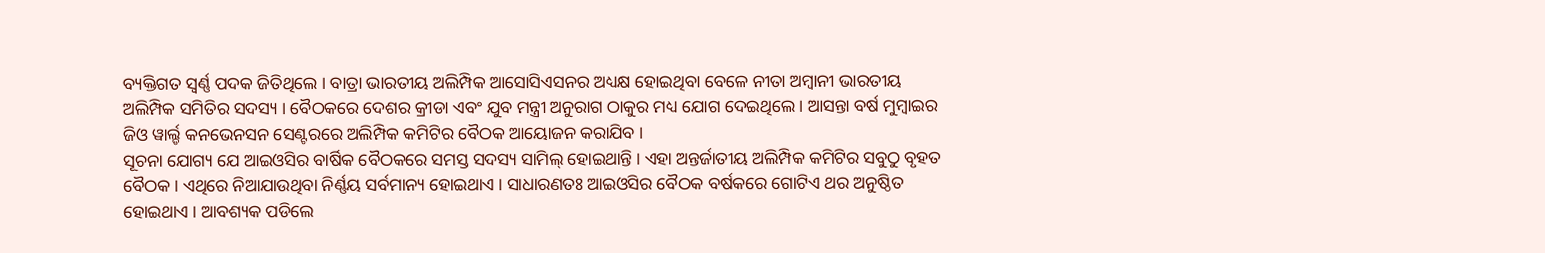ବ୍ୟକ୍ତିଗତ ସ୍ୱର୍ଣ୍ଣ ପଦକ ଜିତିଥିଲେ । ବାତ୍ରା ଭାରତୀୟ ଅଲିମ୍ପିକ ଆସୋସିଏସନର ଅଧ୍ୟକ୍ଷ ହୋଇଥିବା ବେଳେ ନୀତା ଅମ୍ବାନୀ ଭାରତୀୟ ଅଲିମ୍ପିକ ସମିତିର ସଦସ୍ୟ । ବୈଠକରେ ଦେଶର କ୍ରୀଡା ଏବଂ ଯୁବ ମନ୍ତ୍ରୀ ଅନୁରାଗ ଠାକୁର ମଧ୍ୟ ଯୋଗ ଦେଇଥିଲେ । ଆସନ୍ତା ବର୍ଷ ମୁମ୍ବାଇର ଜିଓ ୱାର୍ଲ୍ଡ କନଭେନସନ ସେଣ୍ଟରରେ ଅଲିମ୍ପିକ କମିଟିର ବୈଠକ ଆୟୋଜନ କରାଯିବ ।
ସୂଚନା ଯୋଗ୍ୟ ଯେ ଆଇଓସିର ବାର୍ଷିକ ବୈଠକରେ ସମସ୍ତ ସଦସ୍ୟ ସାମିଲ୍ ହୋଇଥାନ୍ତି । ଏହା ଅନ୍ତର୍ଜାତୀୟ ଅଲିମ୍ପିକ କମିଟିର ସବୁଠୁ ବୃହତ ବୈଠକ । ଏଥିରେ ନିଆଯାଉଥିବା ନିର୍ଣ୍ଣୟ ସର୍ବମାନ୍ୟ ହୋଇଥାଏ । ସାଧାରଣତଃ ଆଇଓସିର ବୈଠକ ବର୍ଷକରେ ଗୋଟିଏ ଥର ଅନୁଷ୍ଠିତ ହୋଇଥାଏ । ଆବଶ୍ୟକ ପଡିଲେ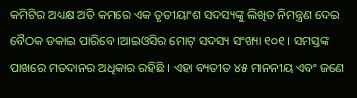କମିଟିର ଅଧ୍ୟକ୍ଷ ଅତି କମରେ ଏକ ତୃତୀୟାଂଶ ସଦସ୍ୟଙ୍କୁ ଲିଖିତ ନିମନ୍ତ୍ରଣ ଦେଇ ବୈଠକ ଡକାଇ ପାରିବେ ।ଆଇଓସିର ମୋଟ୍ ସଦସ୍ୟ ସଂଖ୍ୟା ୧୦୧ । ସମସ୍ତଙ୍କ ପାଖରେ ମତଦାନର ଅଧିକାର ରହିଛି । ଏହା ବ୍ୟତୀତ ୪୫ ମାନନୀୟ ଏବଂ ଜଣେ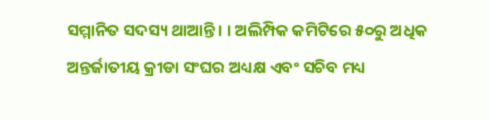ସମ୍ମାନିତ ସଦସ୍ୟ ଥାଆନ୍ତି । । ଅଲିମ୍ପିକ କମିଟିରେ ୫୦ରୁ ଅଧିକ ଅନ୍ତର୍ଜାତୀୟ କ୍ରୀଡା ସଂଘର ଅଧ୍ୟକ୍ଷ ଏବଂ ସଚିବ ମଧ୍ୟ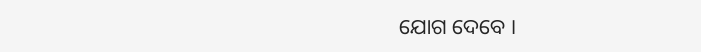ଯୋଗ ଦେବେ ।